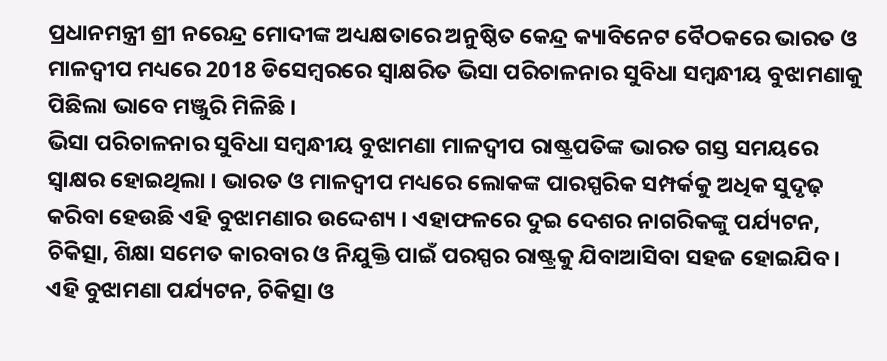ପ୍ରଧାନମନ୍ତ୍ରୀ ଶ୍ରୀ ନରେନ୍ଦ୍ର ମୋଦୀଙ୍କ ଅଧ୍ୟକ୍ଷତାରେ ଅନୁଷ୍ଠିତ କେନ୍ଦ୍ର କ୍ୟାବିନେଟ ବୈଠକରେ ଭାରତ ଓ ମାଳଦ୍ୱୀପ ମଧ୍ୟରେ 2018 ଡିସେମ୍ବରରେ ସ୍ୱାକ୍ଷରିତ ଭିସା ପରିଚାଳନାର ସୁବିଧା ସମ୍ବନ୍ଧୀୟ ବୁଝାମଣାକୁ ପିଛିଲା ଭାବେ ମଞ୍ଜୁରି ମିଳିଛି ।
ଭିସା ପରିଚାଳନାର ସୁବିଧା ସମ୍ବନ୍ଧୀୟ ବୁଝାମଣା ମାଳଦ୍ୱୀପ ରାଷ୍ଟ୍ରପତିଙ୍କ ଭାରତ ଗସ୍ତ ସମୟରେ ସ୍ୱାକ୍ଷର ହୋଇଥିଲା । ଭାରତ ଓ ମାଳଦ୍ୱୀପ ମଧ୍ୟରେ ଲୋକଙ୍କ ପାରସ୍ପରିକ ସମ୍ପର୍କକୁ ଅଧିକ ସୁଦୃଢ଼ କରିବା ହେଉଛି ଏହି ବୁଝାମଣାର ଉଦ୍ଦେଶ୍ୟ । ଏହାଫଳରେ ଦୁଇ ଦେଶର ନାଗରିକଙ୍କୁ ପର୍ଯ୍ୟଟନ, ଚିକିତ୍ସା, ଶିକ୍ଷା ସମେତ କାରବାର ଓ ନିଯୁକ୍ତି ପାଇଁ ପରସ୍ପର ରାଷ୍ଟ୍ରକୁ ଯିବାଆସିବା ସହଜ ହୋଇଯିବ । ଏହି ବୁଝାମଣା ପର୍ଯ୍ୟଟନ, ଚିକିତ୍ସା ଓ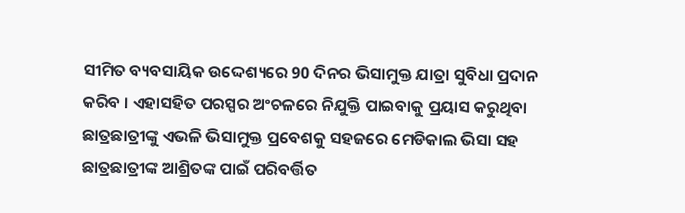ସୀମିତ ବ୍ୟବସାୟିକ ଉଦ୍ଦେଶ୍ୟରେ 90 ଦିନର ଭିସାମୁକ୍ତ ଯାତ୍ରା ସୁବିଧା ପ୍ରଦାନ କରିବ । ଏହାସହିତ ପରସ୍ପର ଅଂଚଳରେ ନିଯୁକ୍ତି ପାଇବାକୁ ପ୍ରୟାସ କରୁଥିବା ଛାତ୍ରଛାତ୍ରୀଙ୍କୁ ଏଭଳି ଭିସାମୁକ୍ତ ପ୍ରବେଶକୁ ସହଜରେ ମେଡିକାଲ ଭିସା ସହ ଛାତ୍ରଛାତ୍ରୀଙ୍କ ଆଶ୍ରିତଙ୍କ ପାଇଁ ପରିବର୍ତ୍ତିତ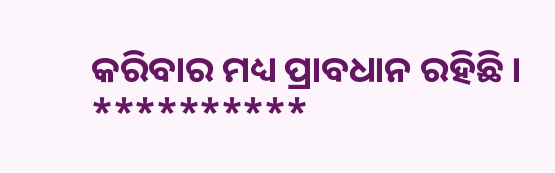କରିବାର ମଧ୍ୟ ପ୍ରାବଧାନ ରହିଛି ।
**********